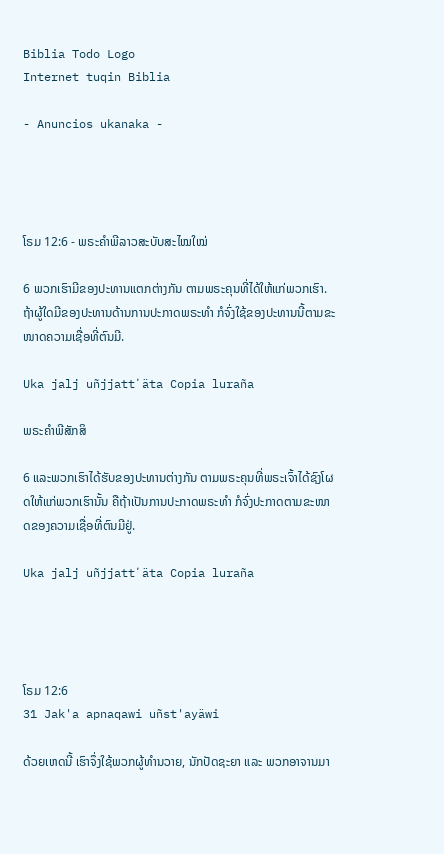Biblia Todo Logo
Internet tuqin Biblia

- Anuncios ukanaka -




ໂຣມ 12:6 - ພຣະຄຳພີລາວສະບັບສະໄໝໃໝ່

6 ພວກເຮົາມີຂອງປະທານແຕກຕ່າງກັນ ຕາມພຣະຄຸນທີ່ໄດ້ໃຫ້ແກ່ພວກເຮົາ. ຖ້າຜູ້ໃດມີຂອງປະທານດ້ານການປະກາດພຣະທຳ ກໍຈົ່ງໃຊ້ຂອງປະທານນີ້ຕາມຂະໜາດຄວາມເຊື່ອທີ່ຕົນມີ.

Uka jalj uñjjattʼäta Copia luraña

ພຣະຄຳພີສັກສິ

6 ແລະພວກເຮົາໄດ້ຮັບຂອງປະທານຕ່າງກັນ ຕາມພຣະຄຸນທີ່ພຣະເຈົ້າໄດ້ຊົງໂຜດໃຫ້ແກ່ພວກເຮົານັ້ນ ຄືຖ້າເປັນການປະກາດພຣະທຳ ກໍຈົ່ງປະກາດຕາມຂະໜາດຂອງຄວາມເຊື່ອທີ່ຕົນມີຢູ່.

Uka jalj uñjjattʼäta Copia luraña




ໂຣມ 12:6
31 Jak'a apnaqawi uñst'ayäwi

ດ້ວຍເຫດນີ້ ເຮົາຈຶ່ງໃຊ້ພວກຜູ້ທຳນວາຍ, ນັກປັດຊະຍາ ແລະ ພວກອາຈານມາ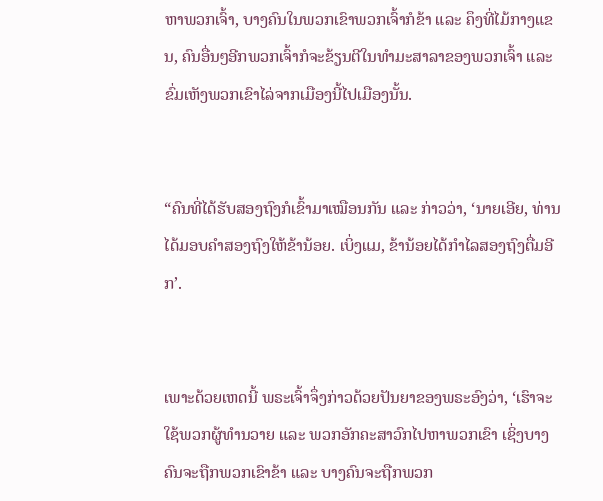ຫາພວກເຈົ້າ, ບາງຄົນໃນພວກເຂົາພວກເຈົ້າກໍຂ້າ ແລະ ຄຶງທີ່ໄມ້ກາງແຂນ, ຄົນອື່ນໆອີກພວກເຈົ້າກໍຈະຂ້ຽນຕີໃນທຳມະສາລາຂອງພວກເຈົ້າ ແລະ ຂົ່ມເຫັງພວກເຂົາໄລ່ຈາກເມືອງນີ້ໄປເມືອງນັ້ນ.


“ຄົນທີ່ໄດ້ຮັບສອງຖົງກໍເຂົ້າມາເໝືອນກັນ ແລະ ກ່າວວ່າ, ‘ນາຍເອີຍ, ທ່ານໄດ້ມອບຄຳສອງຖົງໃຫ້ຂ້ານ້ອຍ. ເບິ່ງແມ, ຂ້ານ້ອຍໄດ້ກຳໄລສອງຖົງຕື່ມອີກ’.


ເພາະດ້ວຍເຫດນີ້ ພຣະເຈົ້າຈຶ່ງກ່າວດ້ວຍປັນຍາຂອງພຣະອົງວ່າ, ‘ເຮົາຈະໃຊ້ພວກຜູ້ທຳນວາຍ ແລະ ພວກອັກຄະສາວົກໄປຫາພວກເຂົາ ເຊິ່ງບາງຄົນຈະຖືກພວກເຂົາຂ້າ ແລະ ບາງຄົນຈະຖືກພວກ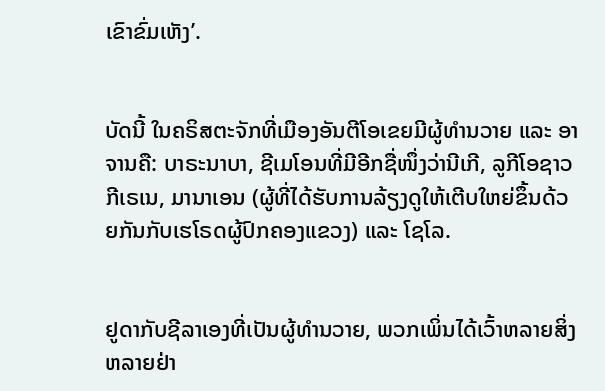ເຂົາຂົ່ມເຫັງ’.


ບັດນີ້ ໃນຄຣິສຕະຈັກທີ່ເມືອງອັນຕີໂອເຂຍມີຜູ້ທຳນວາຍ ແລະ ອາຈານຄື: ບາຣະນາບາ, ຊີເມໂອນທີ່ມີອີກຊື່ໜຶ່ງວ່ານີເກີ, ລູກີໂອຊາວກີເຣເນ, ມານາເອນ (ຜູ້ທີ່ໄດ້ຮັບການລ້ຽງດູໃຫ້ເຕີບໃຫຍ່ຂຶ້ນດ້ວຍກັນກັບເຮໂຣດຜູ້ປົກຄອງແຂວງ) ແລະ ໂຊໂລ.


ຢູດາກັບຊີລາເອງທີ່ເປັນຜູ້ທຳນວາຍ, ພວກເພິ່ນໄດ້ເວົ້າຫລາຍສິ່ງຫລາຍຢ່າ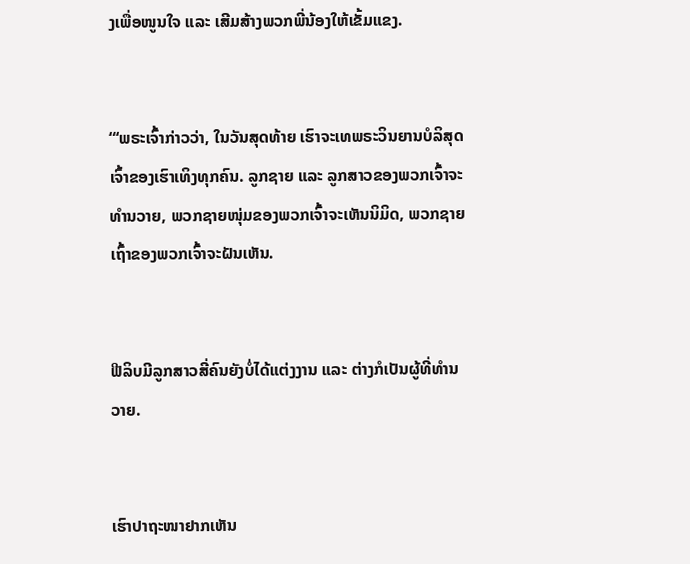ງເພື່ອໜູນໃຈ ແລະ ເສີມສ້າງພວກພີ່ນ້ອງໃຫ້ເຂັ້ມແຂງ.


“‘ພຣະເຈົ້າກ່າວວ່າ, ໃນວັນສຸດທ້າຍ ເຮົາຈະເທພຣະວິນຍານບໍລິສຸດເຈົ້າຂອງເຮົາເທິງທຸກຄົນ. ລູກຊາຍ ແລະ ລູກສາວຂອງພວກເຈົ້າຈະທຳນວາຍ, ພວກຊາຍໜຸ່ມຂອງພວກເຈົ້າຈະເຫັນນິມິດ, ພວກຊາຍເຖົ້າຂອງພວກເຈົ້າຈະຝັນເຫັນ.


ຟີລິບມີລູກສາວສີ່ຄົນຍັງບໍ່ໄດ້ແຕ່ງງານ ແລະ ຕ່າງກໍເປັນຜູ້ທີ່ທຳນວາຍ.


ເຮົາປາຖະໜາຢາກເຫັນ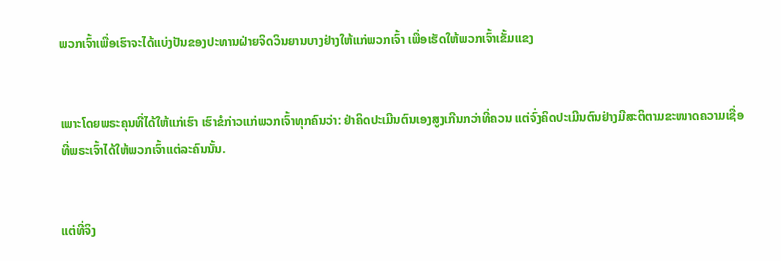ພວກເຈົ້າເພື່ອເຮົາຈະໄດ້ແບ່ງປັນຂອງປະທານຝ່າຍຈິດວິນຍານບາງຢ່າງໃຫ້ແກ່ພວກເຈົ້າ ເພື່ອເຮັດໃຫ້ພວກເຈົ້າເຂັ້ມແຂງ


ເພາະໂດຍພຣະຄຸນທີ່ໄດ້ໃຫ້ແກ່ເຮົາ ເຮົາຂໍກ່າວແກ່ພວກເຈົ້າທຸກຄົນວ່າ: ຢ່າຄິດປະເມີນຕົນເອງສູງເກີນກວ່າທີ່ຄວນ ແຕ່ຈົ່ງຄິດປະເມີນຕົນຢ່າງມີສະຕິຕາມຂະໜາດຄວາມເຊື່ອທີ່ພຣະເຈົ້າໄດ້ໃຫ້ພວກເຈົ້າແຕ່ລະຄົນນັ້ນ.


ແຕ່ທີ່ຈິງ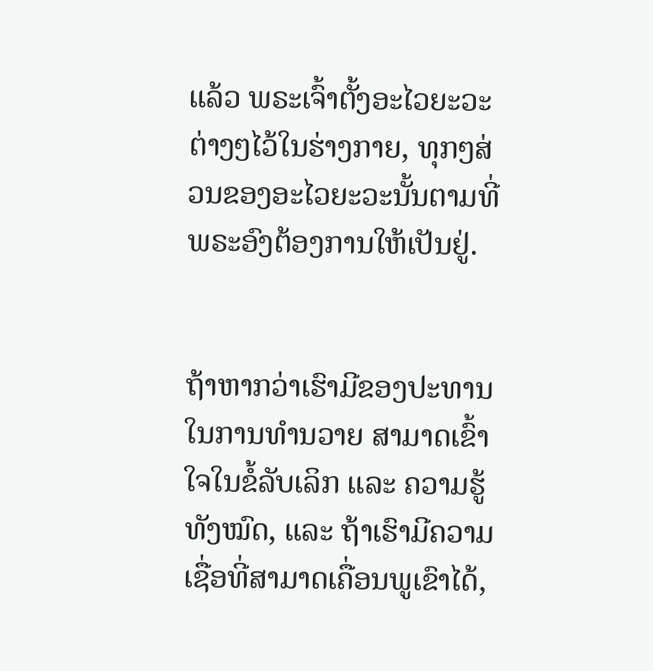ແລ້ວ ພຣະເຈົ້າຕັ້ງອະໄວຍະວະຕ່າງໆໄວ້ໃນຮ່າງກາຍ, ທຸກໆສ່ວນຂອງອະໄວຍະວະນັ້ນຕາມທີ່ພຣະອົງຕ້ອງການໃຫ້ເປັນຢູ່.


ຖ້າຫາກວ່າເຮົາມີຂອງປະທານໃນການທຳນວາຍ ສາມາດເຂົ້າໃຈໃນຂໍ້ລັບເລິກ ແລະ ຄວາມຮູ້ທັງໝົດ, ແລະ ຖ້າເຮົາມີຄວາມເຊື່ອທີ່ສາມາດເຄື່ອນພູເຂົາໄດ້,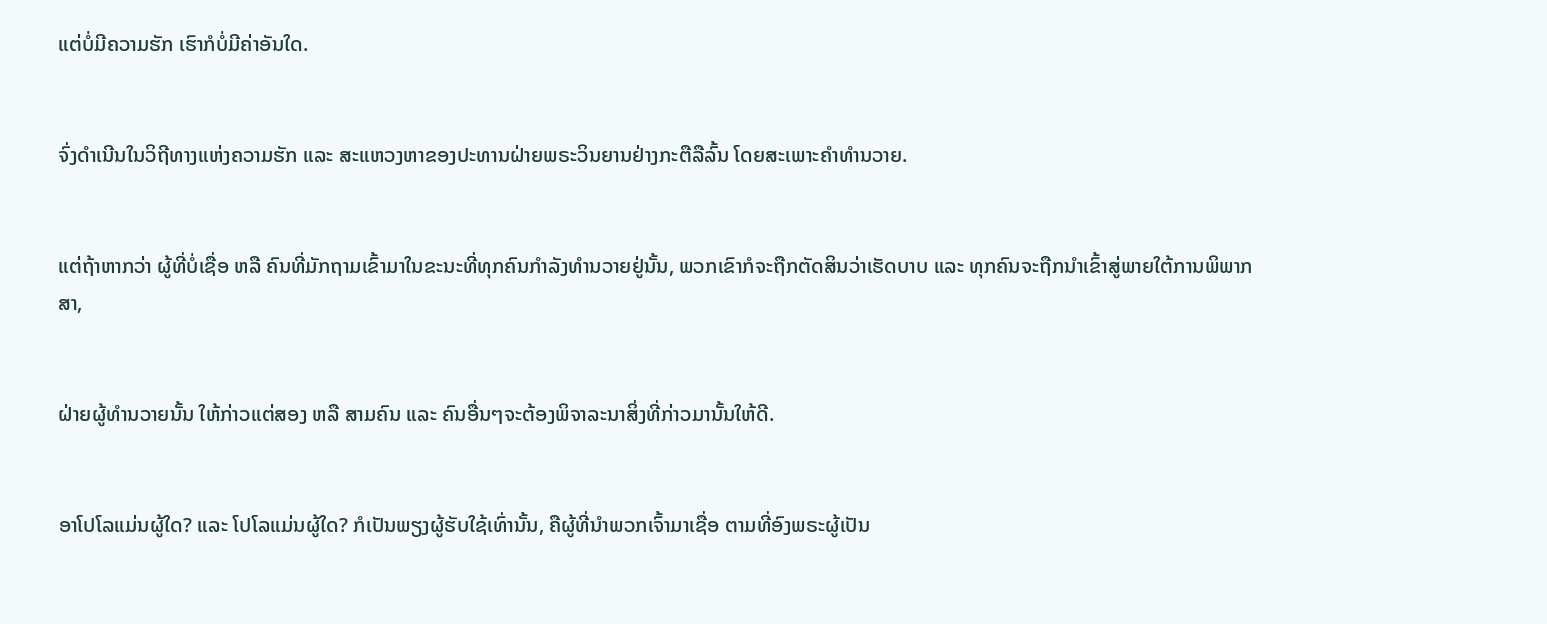ແຕ່ບໍ່ມີຄວາມຮັກ ເຮົາກໍບໍ່ມີຄ່າອັນໃດ.


ຈົ່ງດໍາເນີນໃນວິຖີທາງແຫ່ງຄວາມຮັກ ແລະ ສະແຫວງຫາຂອງປະທານຝ່າຍພຣະວິນຍານຢ່າງກະຕືລືລົ້ນ ໂດຍສະເພາະຄຳທຳນວາຍ.


ແຕ່ຖ້າຫາກວ່າ ຜູ້ທີ່ບໍ່ເຊື່ອ ຫລື ຄົນທີ່ມັກຖາມເຂົ້າມາໃນຂະນະທີ່ທຸກຄົນກຳລັງທຳນວາຍຢູ່ນັ້ນ, ພວກເຂົາກໍຈະຖືກຕັດສິນວ່າເຮັດບາບ ແລະ ທຸກຄົນຈະຖືກນຳເຂົ້າສູ່ພາຍໃຕ້ການພິພາກສາ,


ຝ່າຍຜູ້ທຳນວາຍນັ້ນ ໃຫ້ກ່າວແຕ່ສອງ ຫລື ສາມຄົນ ແລະ ຄົນອື່ນໆຈະຕ້ອງພິຈາລະນາສິ່ງທີ່ກ່າວມານັ້ນໃຫ້ດີ.


ອາໂປໂລແມ່ນຜູ້ໃດ? ແລະ ໂປໂລແມ່ນຜູ້ໃດ? ກໍເປັນພຽງຜູ້ຮັບໃຊ້ເທົ່ານັ້ນ, ຄືຜູ້ທີ່ນຳພວກເຈົ້າມາເຊື່ອ ຕາມທີ່ອົງພຣະຜູ້ເປັນ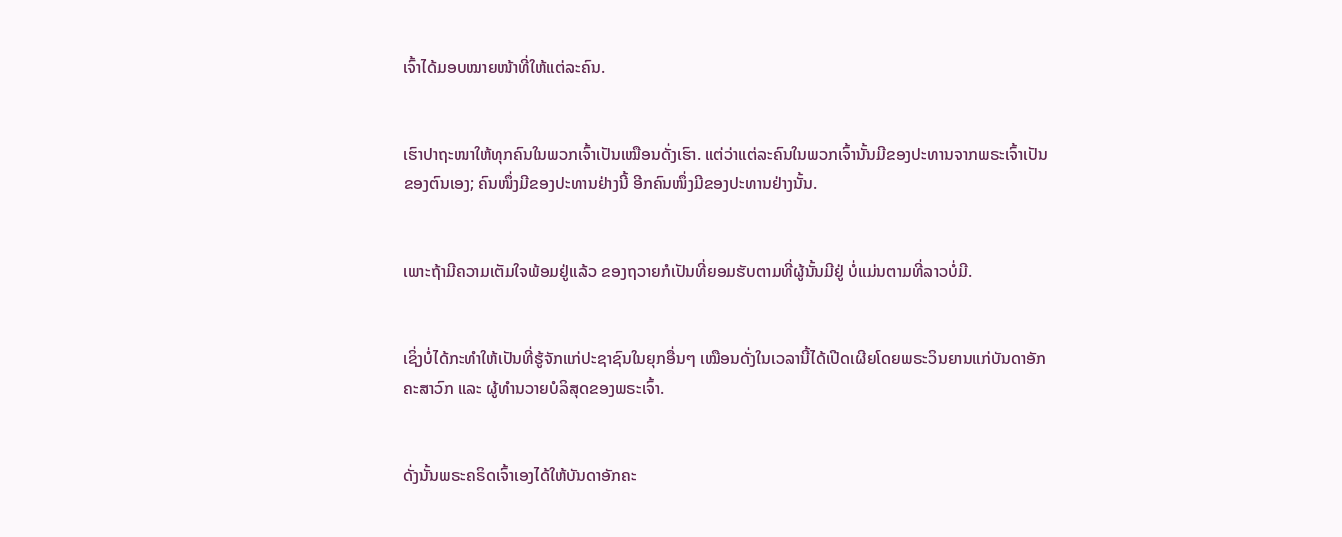ເຈົ້າໄດ້ມອບໝາຍໜ້າທີ່ໃຫ້ແຕ່ລະຄົນ.


ເຮົາປາຖະໜາໃຫ້ທຸກຄົນໃນພວກເຈົ້າເປັນເໝືອນດັ່ງເຮົາ. ແຕ່ວ່າແຕ່ລະຄົນໃນພວກເຈົ້ານັ້ນມີຂອງປະທານຈາກພຣະເຈົ້າເປັນຂອງຕົນເອງ; ຄົນໜຶ່ງມີຂອງປະທານຢ່າງນີ້ ອີກຄົນໜຶ່ງມີຂອງປະທານຢ່າງນັ້ນ.


ເພາະຖ້າມີຄວາມເຕັມໃຈພ້ອມຢູ່ແລ້ວ ຂອງຖວາຍກໍເປັນທີ່ຍອມຮັບຕາມທີ່ຜູ້ນັ້ນມີຢູ່ ບໍ່ແມ່ນຕາມທີ່ລາວບໍ່ມີ.


ເຊິ່ງບໍ່ໄດ້ກະທຳໃຫ້ເປັນທີ່ຮູ້ຈັກແກ່ປະຊາຊົນໃນຍຸກອື່ນໆ ເໝືອນດັ່ງໃນເວລານີ້ໄດ້ເປີດເຜີຍໂດຍພຣະວິນຍານແກ່ບັນດາອັກຄະສາວົກ ແລະ ຜູ້ທຳນວາຍບໍລິສຸດຂອງພຣະເຈົ້າ.


ດັ່ງນັ້ນພຣະຄຣິດເຈົ້າເອງໄດ້ໃຫ້ບັນດາອັກຄະ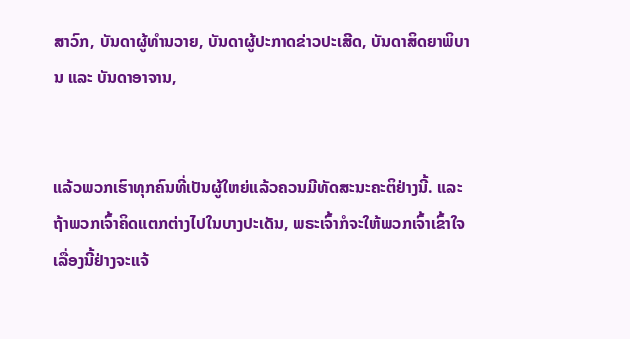ສາວົກ, ບັນດາຜູ້ທຳນວາຍ, ບັນດາຜູ້ປະກາດຂ່າວປະເສີດ, ບັນດາສິດຍາພິບານ ແລະ ບັນດາອາຈານ,


ແລ້ວພວກເຮົາທຸກຄົນທີ່ເປັນຜູ້ໃຫຍ່ແລ້ວຄວນມີທັດສະນະຄະຕິຢ່າງນີ້. ແລະ ຖ້າພວກເຈົ້າຄິດແຕກຕ່າງໄປໃນບາງປະເດັນ, ພຣະເຈົ້າກໍຈະໃຫ້ພວກເຈົ້າເຂົ້າໃຈເລື່ອງນີ້ຢ່າງຈະແຈ້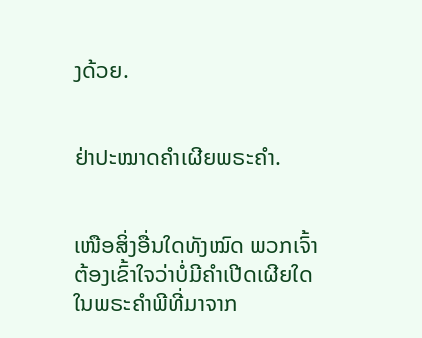ງດ້ວຍ.


ຢ່າປະໝາດຄຳເຜີຍພຣະຄຳ.


ເໜືອສິ່ງອື່ນໃດທັງໝົດ ພວກເຈົ້າຕ້ອງເຂົ້າໃຈວ່າບໍ່ມີຄຳເປີດເຜີຍໃດໃນພຣະຄຳພີທີ່ມາຈາກ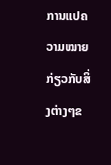ການແປຄວາມໝາຍກ່ຽວກັບສິ່ງຕ່າງໆຂ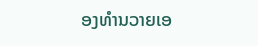ອງທຳນວາຍເອ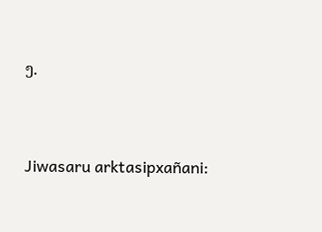ງ.


Jiwasaru arktasipxañani: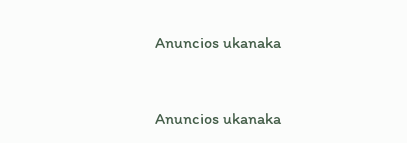Anuncios ukanaka


Anuncios ukanaka